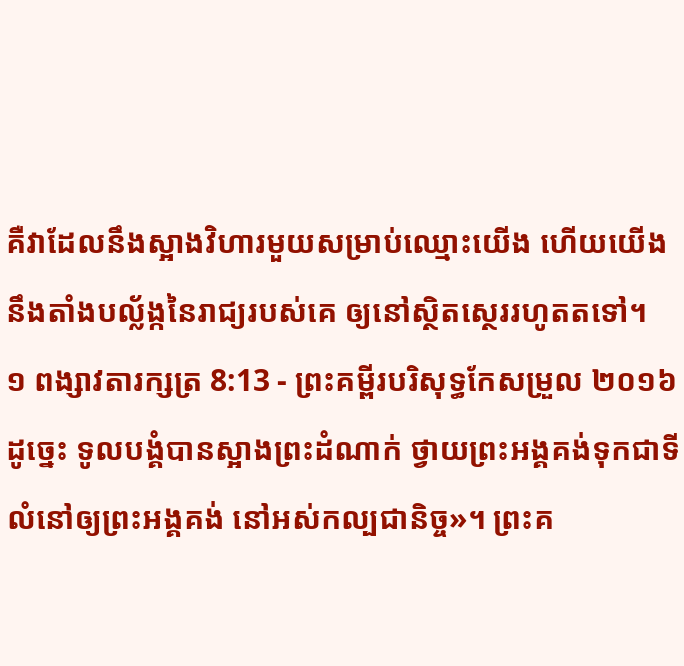គឺវាដែលនឹងស្អាងវិហារមួយសម្រាប់ឈ្មោះយើង ហើយយើងនឹងតាំងបល្ល័ង្កនៃរាជ្យរបស់គេ ឲ្យនៅស្ថិតស្ថេររហូតតទៅ។
១ ពង្សាវតារក្សត្រ 8:13 - ព្រះគម្ពីរបរិសុទ្ធកែសម្រួល ២០១៦ ដូច្នេះ ទូលបង្គំបានស្អាងព្រះដំណាក់ ថ្វាយព្រះអង្គគង់ទុកជាទីលំនៅឲ្យព្រះអង្គគង់ នៅអស់កល្បជានិច្ច»។ ព្រះគ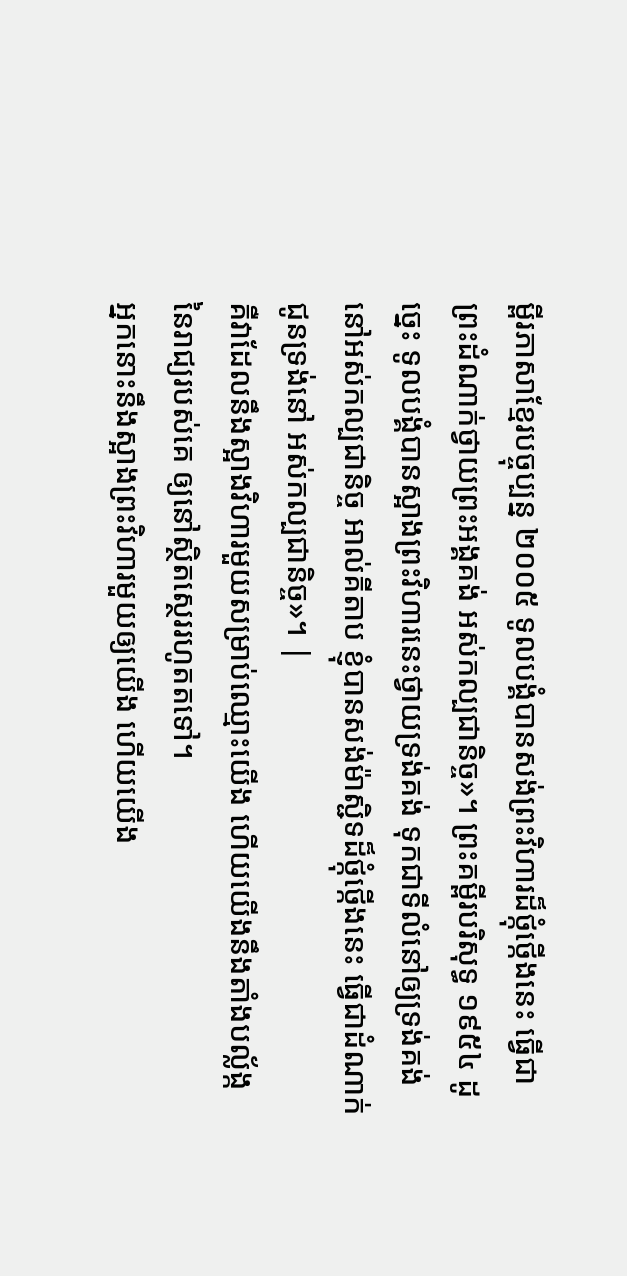ម្ពីរភាសាខ្មែរបច្ចុប្បន្ន ២០០៥ ទូលបង្គំបានសង់ព្រះវិហារដ៏ថ្កុំថ្កើងនេះ ធ្វើជាព្រះដំណាក់ថ្វាយព្រះអង្គគង់ អស់កល្បជានិច្ច»។ ព្រះគម្ពីរបរិសុទ្ធ ១៩៥៤ ដូច្នេះ ទូលបង្គំបានស្អាងព្រះវិហារនេះថ្វាយទ្រង់គង់ ទុកជាទីលំនៅឲ្យទ្រង់គង់នៅអស់កល្បជានិច្ច អាល់គីតាប ខ្ញុំបានសង់ម៉ាស្ជិទដ៏ថ្កុំថ្កើងនេះ ធ្វើជាដំណាក់ជូនទ្រង់នៅ អស់កល្បជានិច្ច»។ |
គឺវាដែលនឹងស្អាងវិហារមួយសម្រាប់ឈ្មោះយើង ហើយយើងនឹងតាំងបល្ល័ង្កនៃរាជ្យរបស់គេ ឲ្យនៅស្ថិតស្ថេររហូតតទៅ។
អ្នកនោះនឹងស្អាងព្រះវិហារមួយឲ្យយើង ហើយយើង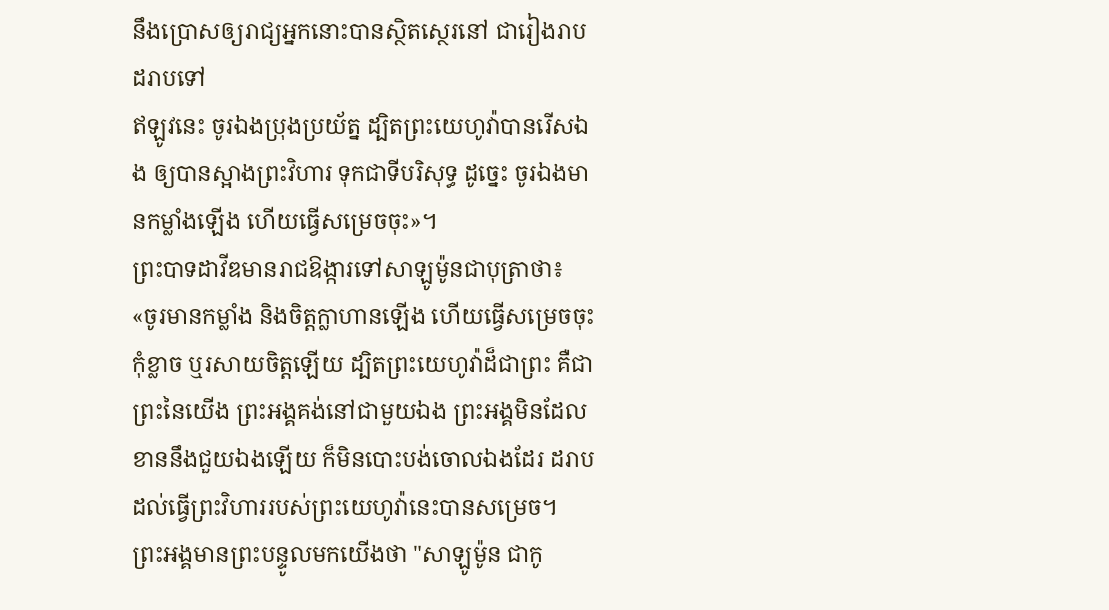នឹងប្រោសឲ្យរាជ្យអ្នកនោះបានស្ថិតស្ថេរនៅ ជារៀងរាបដរាបទៅ
ឥឡូវនេះ ចូរឯងប្រុងប្រយ័ត្ន ដ្បិតព្រះយេហូវ៉ាបានរើសឯង ឲ្យបានស្អាងព្រះវិហារ ទុកជាទីបរិសុទ្ធ ដូច្នេះ ចូរឯងមានកម្លាំងឡើង ហើយធ្វើសម្រេចចុះ»។
ព្រះបាទដាវីឌមានរាជឱង្ការទៅសាឡូម៉ូនជាបុត្រាថា៖ «ចូរមានកម្លាំង និងចិត្តក្លាហានឡើង ហើយធ្វើសម្រេចចុះ កុំខ្លាច ឬរសាយចិត្តឡើយ ដ្បិតព្រះយេហូវ៉ាដ៏ជាព្រះ គឺជាព្រះនៃយើង ព្រះអង្គគង់នៅជាមួយឯង ព្រះអង្គមិនដែលខាននឹងជួយឯងឡើយ ក៏មិនបោះបង់ចោលឯងដែរ ដរាបដល់ធ្វើព្រះវិហាររបស់ព្រះយេហូវ៉ានេះបានសម្រេច។
ព្រះអង្គមានព្រះបន្ទូលមកយើងថា "សាឡូម៉ូន ជាកូ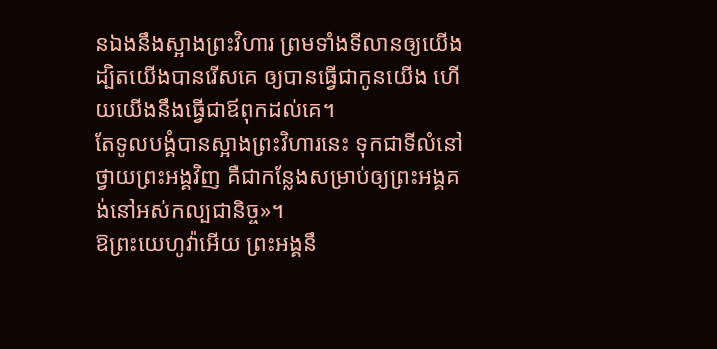នឯងនឹងស្អាងព្រះវិហារ ព្រមទាំងទីលានឲ្យយើង ដ្បិតយើងបានរើសគេ ឲ្យបានធ្វើជាកូនយើង ហើយយើងនឹងធ្វើជាឪពុកដល់គេ។
តែទូលបង្គំបានស្អាងព្រះវិហារនេះ ទុកជាទីលំនៅថ្វាយព្រះអង្គវិញ គឺជាកន្លែងសម្រាប់ឲ្យព្រះអង្គគង់នៅអស់កល្បជានិច្ច»។
ឱព្រះយេហូវ៉ាអើយ ព្រះអង្គនឹ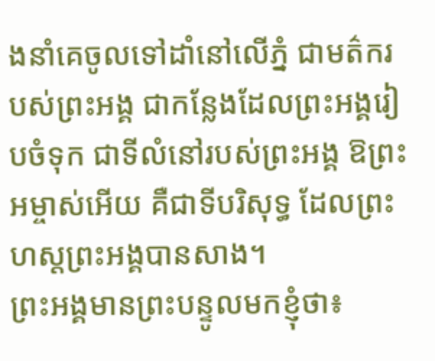ងនាំគេចូលទៅដាំនៅលើភ្នំ ជាមត៌ករបស់ព្រះអង្គ ជាកន្លែងដែលព្រះអង្គរៀបចំទុក ជាទីលំនៅរបស់ព្រះអង្គ ឱព្រះអម្ចាស់អើយ គឺជាទីបរិសុទ្ធ ដែលព្រះហស្តព្រះអង្គបានសាង។
ព្រះអង្គមានព្រះបន្ទូលមកខ្ញុំថា៖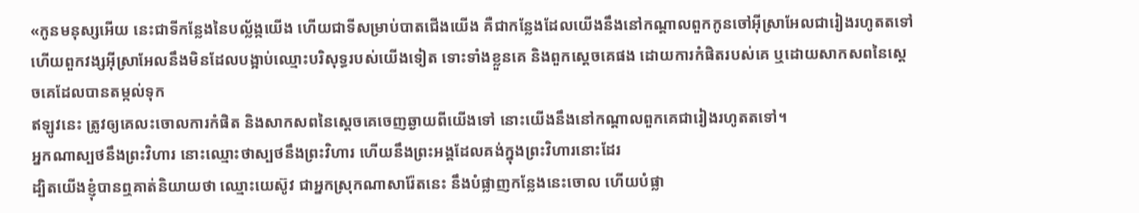«កូនមនុស្សអើយ នេះជាទីកន្លែងនៃបល្ល័ង្កយើង ហើយជាទីសម្រាប់បាតជើងយើង គឺជាកន្លែងដែលយើងនឹងនៅកណ្ដាលពួកកូនចៅអ៊ីស្រាអែលជារៀងរហូតតទៅ ហើយពួកវង្សអ៊ីស្រាអែលនឹងមិនដែលបង្អាប់ឈ្មោះបរិសុទ្ធរបស់យើងទៀត ទោះទាំងខ្លួនគេ និងពួកស្តេចគេផង ដោយការកំផិតរបស់គេ ឬដោយសាកសពនៃស្តេចគេដែលបានតម្កល់ទុក
ឥឡូវនេះ ត្រូវឲ្យគេលះចោលការកំផិត និងសាកសពនៃស្តេចគេចេញឆ្ងាយពីយើងទៅ នោះយើងនឹងនៅកណ្ដាលពួកគេជារៀងរហូតតទៅ។
អ្នកណាស្បថនឹងព្រះវិហារ នោះឈ្មោះថាស្បថនឹងព្រះវិហារ ហើយនឹងព្រះអង្គដែលគង់ក្នុងព្រះវិហារនោះដែរ
ដ្បិតយើងខ្ញុំបានឮគាត់និយាយថា ឈ្មោះយេស៊ូវ ជាអ្នកស្រុកណាសារ៉ែតនេះ នឹងបំផ្លាញកន្លែងនេះចោល ហើយបំផ្លា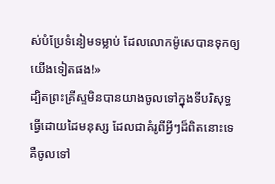ស់បំប្រែទំនៀមទម្លាប់ ដែលលោកម៉ូសេបានទុកឲ្យយើងទៀតផង!»
ដ្បិតព្រះគ្រីស្ទមិនបានយាងចូលទៅក្នុងទីបរិសុទ្ធធ្វើដោយដៃមនុស្ស ដែលជាគំរូពីអ្វីៗដ៏ពិតនោះទេ គឺចូលទៅ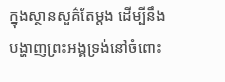ក្នុងស្ថានសួគ៌តែម្ដង ដើម្បីនឹងបង្ហាញព្រះអង្គទ្រង់នៅចំពោះ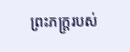ព្រះភក្ត្ររបស់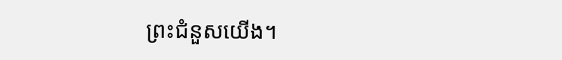ព្រះជំនួសយើង។